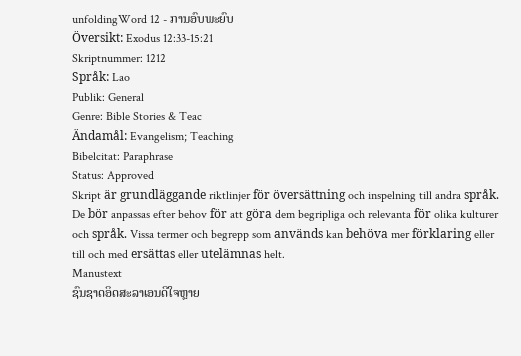unfoldingWord 12 - ການອົບພະຍົບ
Översikt: Exodus 12:33-15:21
Skriptnummer: 1212
Språk: Lao
Publik: General
Genre: Bible Stories & Teac
Ändamål: Evangelism; Teaching
Bibelcitat: Paraphrase
Status: Approved
Skript är grundläggande riktlinjer för översättning och inspelning till andra språk. De bör anpassas efter behov för att göra dem begripliga och relevanta för olika kulturer och språk. Vissa termer och begrepp som används kan behöva mer förklaring eller till och med ersättas eller utelämnas helt.
Manustext
ຊົນຊາດອິດສະລາເອນດີໃຈຫຼາຍ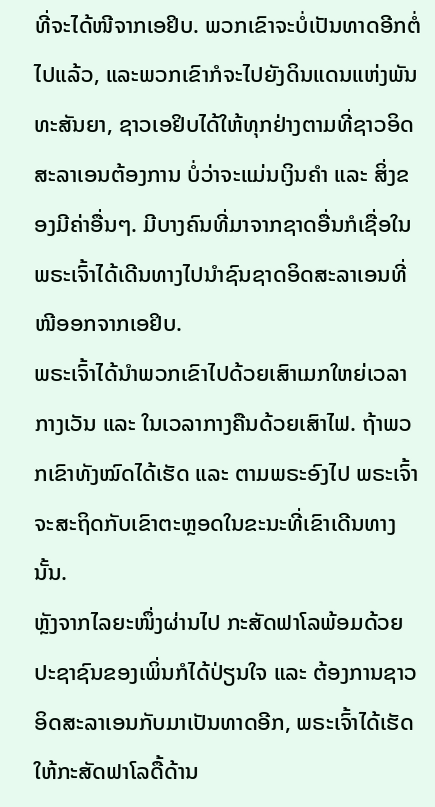ທີ່ຈະໄດ້ໜີຈາກເອຢິບ. ພວກເຂົາຈະບໍ່ເປັນທາດອີກຕໍ່ໄປແລ້ວ, ແລະພວກເຂົາກໍຈະໄປຍັງດິນແດນແຫ່ງພັນທະສັນຍາ, ຊາວເອຢິບໄດ້ໃຫ້ທຸກຢ່າງຕາມທີ່ຊາວອິດສະລາເອນຕ້ອງການ ບໍ່ວ່າຈະແມ່ນເງິນຄໍາ ແລະ ສິ່ງຂອງມີຄ່າອື່ນໆ. ມີບາງຄົນທີ່ມາຈາກຊາດອື່ນກໍເຊື່ອໃນພຣະເຈົ້າໄດ້ເດີນທາງໄປນໍາຊົນຊາດອິດສະລາເອນທີ່ໜີອອກຈາກເອຢິບ.
ພຣະເຈົ້າໄດ້ນໍາພວກເຂົາໄປດ້ວຍເສົາເມກໃຫຍ່ເວລາກາງເວັນ ແລະ ໃນເວລາກາງຄືນດ້ວຍເສົາໄຟ. ຖ້າພວກເຂົາທັງໝົດໄດ້ເຮັດ ແລະ ຕາມພຣະອົງໄປ ພຣະເຈົ້າຈະສະຖິດກັບເຂົາຕະຫຼອດໃນຂະນະທີ່ເຂົາເດີນທາງນັ້ນ.
ຫຼັງຈາກໄລຍະໜຶ່ງຜ່ານໄປ ກະສັດຟາໂລພ້ອມດ້ວຍປະຊາຊົນຂອງເພິ່ນກໍໄດ້ປ່ຽນໃຈ ແລະ ຕ້ອງການຊາວອິດສະລາເອນກັບມາເປັນທາດອີກ, ພຣະເຈົ້າໄດ້ເຮັດໃຫ້ກະສັດຟາໂລດື້ດ້ານ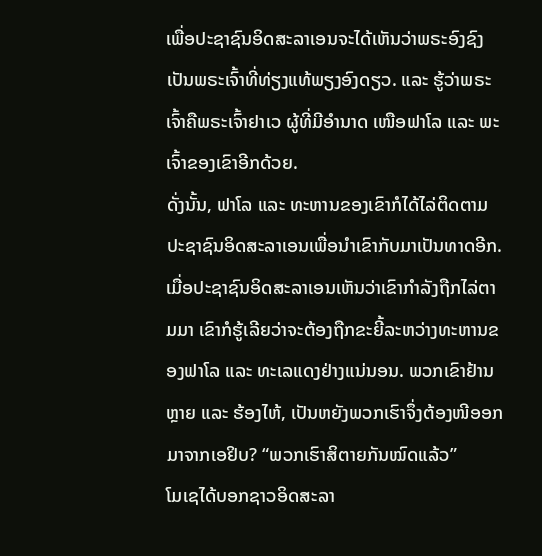ເພື່ອປະຊາຊົນອິດສະລາເອນຈະໄດ້ເຫັນວ່າພຣະອົງຊົງເປັນພຣະເຈົ້າທີ່ທ່ຽງແທ້ພຽງອົງດຽວ. ແລະ ຮູ້ວ່າພຣະເຈົ້າຄືພຣະເຈົ້າຢາເວ ຜູ້ທີ່ມີອໍານາດ ເໜືອຟາໂລ ແລະ ພະເຈົ້າຂອງເຂົາອີກດ້ວຍ.
ດັ່ງນັ້ນ, ຟາໂລ ແລະ ທະຫານຂອງເຂົາກໍໄດ້ໄລ່ຕິດຕາມປະຊາຊົນອິດສະລາເອນເພື່ອນໍາເຂົາກັບມາເປັນທາດອີກ. ເມື່ອປະຊາຊົນອິດສະລາເອນເຫັນວ່າເຂົາກໍາລັງຖືກໄລ່ຕາມມາ ເຂົາກໍຮູ້ເລີຍວ່າຈະຕ້ອງຖືກຂະຍີ້ລະຫວ່າງທະຫານຂອງຟາໂລ ແລະ ທະເລແດງຢ່າງແນ່ນອນ. ພວກເຂົາຢ້ານຫຼາຍ ແລະ ຮ້ອງໄຫ້, ເປັນຫຍັງພວກເຮົາຈຶ່ງຕ້ອງໜີອອກມາຈາກເອຢິບ? “ພວກເຮົາສິຕາຍກັນໝົດແລ້ວ”
ໂມເຊໄດ້ບອກຊາວອິດສະລາ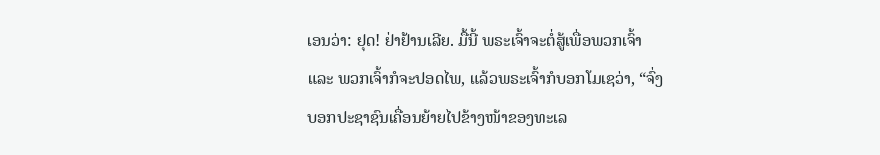ເອນວ່າ: ຢຸດ! ຢ່າຢ້ານເລີຍ. ມື້ນີ້ ພຣະເຈົ້າຈະຕໍ່ສູ້ເພື່ອພວກເຈົ້າ ແລະ ພວກເຈົ້າກໍຈະປອດໄພ, ແລ້ວພຣະເຈົ້າກໍບອກໂມເຊວ່າ, “ຈົ່ງບອກປະຊາຊົນເຄື່ອນຍ້າຍໄປຂ້າງໜ້າຂອງທະເລ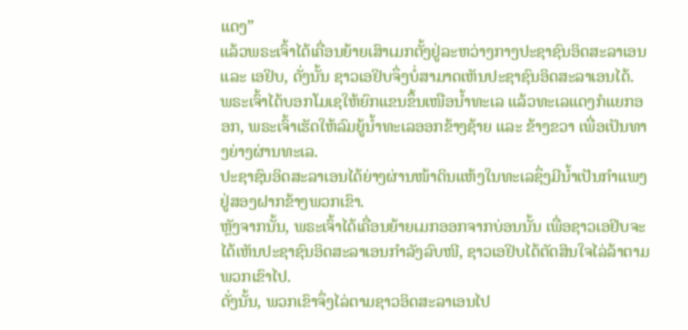ແດງ”
ແລ້ວພຣະເຈົ້າໄດ້ເຄື່ອນຍ້າຍເສົາເມກຕັ້ງຢູ່ລະຫວ່າງກາງປະຊາຊົນອິດສະລາເອນ ແລະ ເອຢິບ, ດັ່ງນັ້ນ ຊາວເອຢິບຈຶ່ງບໍ່ສາມາດເຫັນປະຊາຊົນອິດສະລາເອນໄດ້.
ພຣະເຈົ້າໄດ້ບອກໂມເຊໃຫ້ຍົກແຂນຂຶ້ນເໜືອນໍ້າທະເລ ແລ້ວທະເລແດງກໍແຍກອອກ, ພຣະເຈົ້າເຮັດໃຫ້ລົມຍູ້ນໍ້າທະເລອອກຂ້າງຊ້າຍ ແລະ ຂ້າງຂວາ ເພື່ອເປັນທາງຍ່າງຜ່ານທະເລ.
ປະຊາຊົນອິດສະລາເອນໄດ້ຍ່າງຜ່ານໜ້າດິນແຫ້ງໃນທະເລຊຶ່ງມີນໍ້າເປັນກໍາແພງຢູ່ສອງຝາກຂ້າງພວກເຂົາ.
ຫຼັງຈາກນັ້ນ, ພຣະເຈົ້າໄດ້ເຄື່ອນຍ້າຍເມກອອກຈາກບ່ອນນັ້ນ ເພື່ອຊາວເອຢິບຈະໄດ້ເຫັນປະຊາຊົນອິດສະລາເອນກໍາລັງລົບໜີ, ຊາວເອຢິບໄດ້ຕັດສິນໃຈໄລ່ລ້າຕາມພວກເຂົາໄປ.
ດັ່ງນັ້ນ, ພວກເຂົາຈຶ່ງໄລ່ຕາມຊາວອິດສະລາເອນໄປ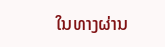ໃນທາງຜ່ານ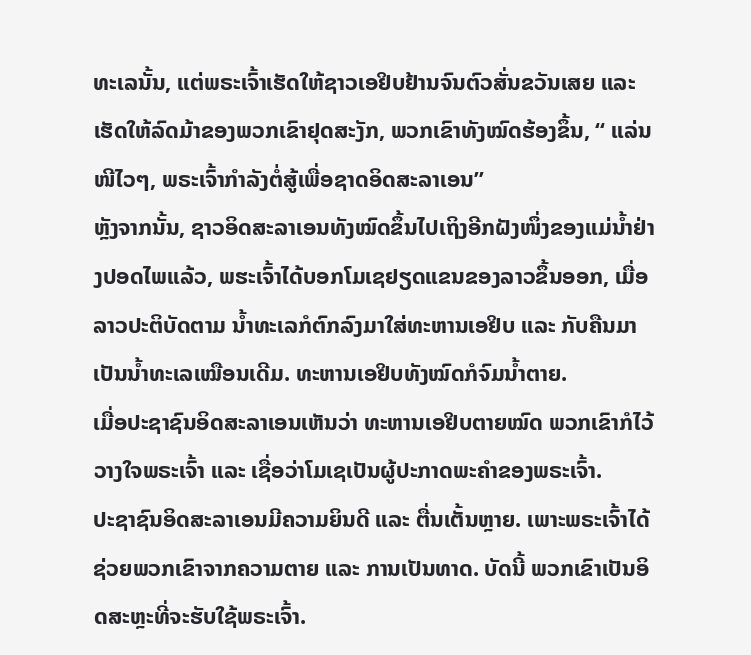ທະເລນັ້ນ, ແຕ່ພຣະເຈົ້າເຮັດໃຫ້ຊາວເອຢິບຢ້ານຈົນຕົວສັ່ນຂວັນເສຍ ແລະ ເຮັດໃຫ້ລົດມ້າຂອງພວກເຂົາຢຸດສະງັກ, ພວກເຂົາທັງໝົດຮ້ອງຂຶ້ນ, “ ແລ່ນໜີໄວໆ, ພຣະເຈົ້າກໍາລັງຕໍ່ສູ້ເພື່ອຊາດອິດສະລາເອນ”
ຫຼັງຈາກນັ້ນ, ຊາວອິດສະລາເອນທັງໝົດຂຶ້ນໄປເຖິງອີກຝັງໜຶ່ງຂອງແມ່ນໍ້າຢ່າງປອດໄພແລ້ວ, ພຮະເຈົ້າໄດ້ບອກໂມເຊຢຽດແຂນຂອງລາວຂຶ້ນອອກ, ເມື່ອລາວປະຕິບັດຕາມ ນໍ້າທະເລກໍຕົກລົງມາໃສ່ທະຫານເອຢິບ ແລະ ກັບຄືນມາເປັນນໍ້າທະເລເໝືອນເດີມ. ທະຫານເອຢິບທັງໝົດກໍຈົມນໍ້າຕາຍ.
ເມື່ອປະຊາຊົນອິດສະລາເອນເຫັນວ່າ ທະຫານເອຢິບຕາຍໝົດ ພວກເຂົາກໍໄວ້ວາງໃຈພຣະເຈົ້າ ແລະ ເຊື່ອວ່າໂມເຊເປັນຜູ້ປະກາດພະຄໍາຂອງພຣະເຈົ້າ.
ປະຊາຊົນອິດສະລາເອນມີຄວາມຍິນດີ ແລະ ຕື່ນເຕັ້ນຫຼາຍ. ເພາະພຣະເຈົ້າໄດ້ຊ່ວຍພວກເຂົາຈາກຄວາມຕາຍ ແລະ ການເປັນທາດ. ບັດນີ້ ພວກເຂົາເປັນອິດສະຫຼະທີ່ຈະຮັບໃຊ້ພຣະເຈົ້າ.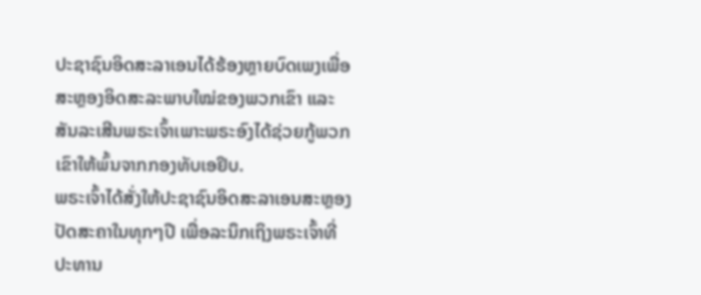ປະຊາຊົນອິດສະລາເອນໄດ້ຮ້ອງຫຼາຍບົດເພງເພື່ອສະຫຼອງອິດສະລະພາບໃໝ່ຂອງພວກເຂົາ ແລະ ສັນລະເສີນພຣະເຈົ້າເພາະພຣະອົງໄດ້ຊ່ວຍກູ້ພວກເຂົາໃຫ້ພົ້ນຈາກກອງທັບເອຢິບ.
ພຣະເຈົ້າໄດ້ສັ່ງໃຫ້ປະຊາຊົນອິດສະລາເອນສະຫຼອງປັດສະຄາໃນທຸກໆປີ ເພື່ອລະນຶກເຖິງພຣະເຈົ້າທີ່ປະທານ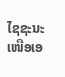ໄຊຊະນະເໜືອເອ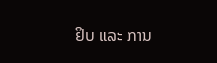ຢິບ ແລະ ການ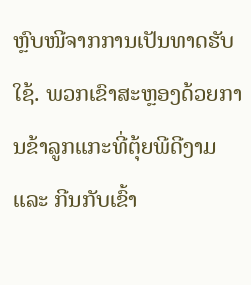ຫຼົບໜີຈາກການເປັນທາດຮັບໃຊ້. ພວກເຂົາສະຫຼອງດ້ວຍການຂ້າລູກແກະທີ່ຕຸ້ຍພີດີງາມ ແລະ ກີນກັບເຂົ້າ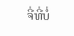ຈີ່ທີ່ບໍ່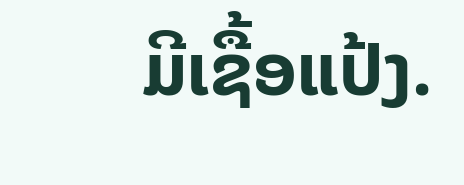ມີເຊື້ອແປ້ງ.